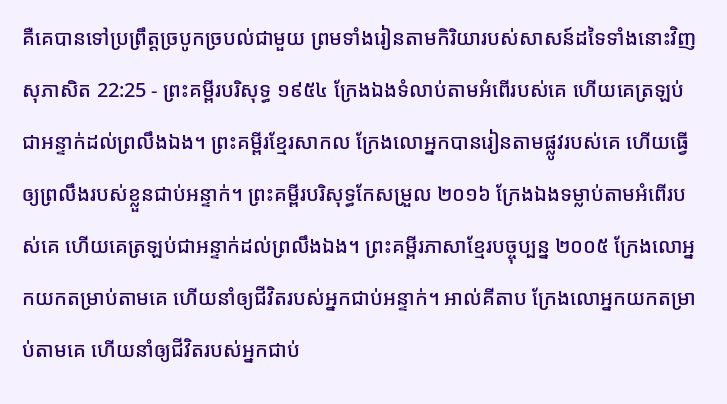គឺគេបានទៅប្រព្រឹត្តច្របូកច្របល់ជាមួយ ព្រមទាំងរៀនតាមកិរិយារបស់សាសន៍ដទៃទាំងនោះវិញ
សុភាសិត 22:25 - ព្រះគម្ពីរបរិសុទ្ធ ១៩៥៤ ក្រែងឯងទំលាប់តាមអំពើរបស់គេ ហើយគេត្រឡប់ជាអន្ទាក់ដល់ព្រលឹងឯង។ ព្រះគម្ពីរខ្មែរសាកល ក្រែងលោអ្នកបានរៀនតាមផ្លូវរបស់គេ ហើយធ្វើឲ្យព្រលឹងរបស់ខ្លួនជាប់អន្ទាក់។ ព្រះគម្ពីរបរិសុទ្ធកែសម្រួល ២០១៦ ក្រែងឯងទម្លាប់តាមអំពើរបស់គេ ហើយគេត្រឡប់ជាអន្ទាក់ដល់ព្រលឹងឯង។ ព្រះគម្ពីរភាសាខ្មែរបច្ចុប្បន្ន ២០០៥ ក្រែងលោអ្នកយកតម្រាប់តាមគេ ហើយនាំឲ្យជីវិតរបស់អ្នកជាប់អន្ទាក់។ អាល់គីតាប ក្រែងលោអ្នកយកតម្រាប់តាមគេ ហើយនាំឲ្យជីវិតរបស់អ្នកជាប់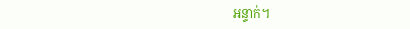អន្ទាក់។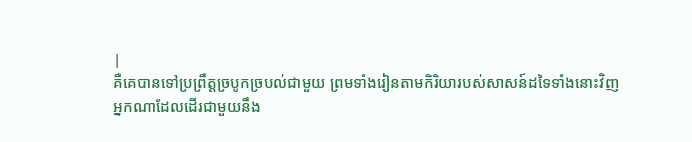|
គឺគេបានទៅប្រព្រឹត្តច្របូកច្របល់ជាមួយ ព្រមទាំងរៀនតាមកិរិយារបស់សាសន៍ដទៃទាំងនោះវិញ
អ្នកណាដែលដើរជាមួយនឹង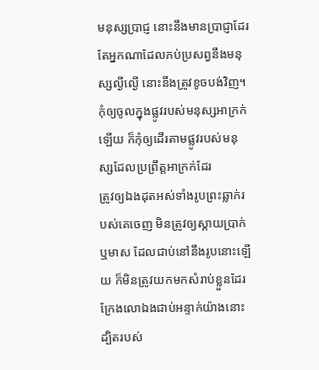មនុស្សប្រាជ្ញ នោះនឹងមានប្រាជ្ញាដែរ តែអ្នកណាដែលភប់ប្រសព្វនឹងមនុស្សល្ងីល្ងើ នោះនឹងត្រូវខូចបង់វិញ។
កុំឲ្យចូលក្នុងផ្លូវរបស់មនុស្សអាក្រក់ឡើយ ក៏កុំឲ្យដើរតាមផ្លូវរបស់មនុស្សដែលប្រព្រឹត្តអាក្រក់ដែរ
ត្រូវឲ្យឯងដុតអស់ទាំងរូបព្រះឆ្លាក់របស់គេចេញ មិនត្រូវឲ្យស្តាយប្រាក់ឬមាស ដែលជាប់នៅនឹងរូបនោះឡើយ ក៏មិនត្រូវយកមកសំរាប់ខ្លួនដែរ ក្រែងលោឯងជាប់អន្ទាក់យ៉ាងនោះ ដ្បិតរបស់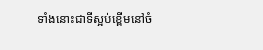ទាំងនោះជាទីស្អប់ខ្ពើមនៅចំ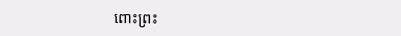ពោះព្រះ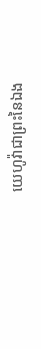យេហូវ៉ាជាព្រះនៃឯង